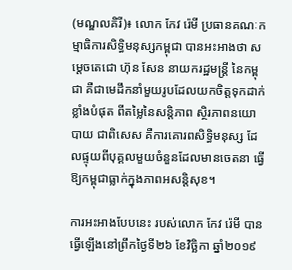(មណ្ឌលគិរី)៖ លោក កែវ រ៉េមី ប្រធានគណៈកម្មាធិការសិទ្ធិមនុស្សកម្ពុជា បានអះអាងថា សម្តេចតេជោ ហ៊ុន សែន នាយករដ្ឋមន្ត្រី នៃកម្ពុជា គឺជាមេដឹកនាំមួយរូបដែលយកចិត្តទុកដាក់ខ្លាំងបំផុត ពីតម្លៃនៃសន្តិភាព ស្ថិរភាពនយោបាយ ជាពិសេស គឺការគោរពសិទ្ធិមនុស្ស ដែលផ្ទុយពីបុគ្គលមួយចំនួនដែលមានចេតនា ធ្វើឱ្យកម្ពុជាធ្លាក់ក្នុងភាពអសន្តិសុខ។

ការអះអាងបែបនេះ របស់លោក កែវ រ៉េមី បានធ្វើឡើងនៅព្រឹកថ្ងៃទី២៦ ខែវិច្ឆិកា ឆ្នាំ២០១៩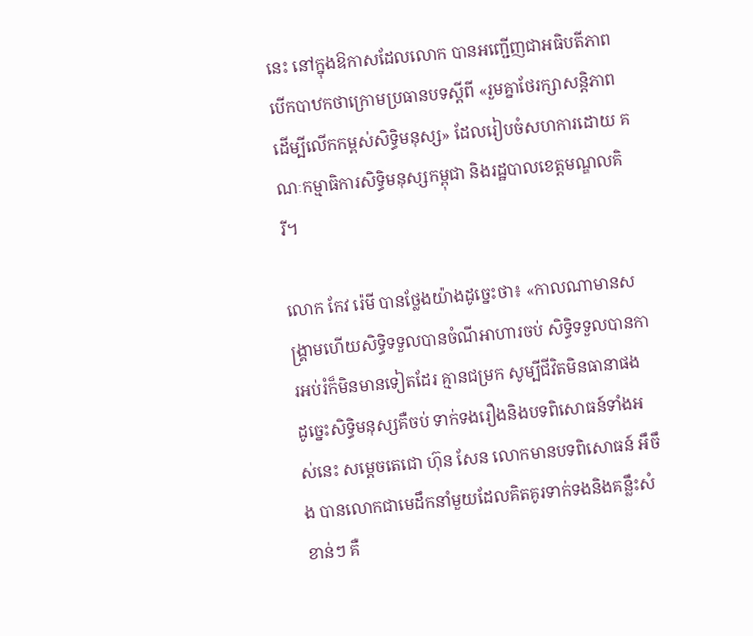នេះ នៅក្នុងឱកាសដែលលោក បានអញ្ជើញជាអធិបតីភាព បើកបាឋកថាក្រោមប្រធានបទស្តីពី «រួមគ្នាថែរក្សាសន្តិភាព ដើម្បីលើកកម្ពស់សិទ្ធិមនុស្ស» ដែលរៀបចំសហការដោយ គណៈកម្មាធិការសិទ្ធិមនុស្សកម្ពុជា និងរដ្ឋបាលខេត្តមណ្ឌលគិរី។

លោក កែវ រ៉េមី បានថ្លែងយ៉ាងដូច្នេះថា៖ «កាលណាមានសង្គ្រាមហើយសិទ្ធិទទួលបានចំណីអាហារចប់ សិទ្ធិទទួលបានការអប់រំក៏មិនមានទៀតដែរ គ្មានជម្រក សូម្បីជីវិតមិនធានាផង ដូច្នេះសិទ្ធិមនុស្សគឺចប់ ទាក់ទងរឿងនិងបទពិសោធន៍ទាំងអស់នេះ សម្តេចតេជោ ហ៊ុន សែន លោកមានបទពិសោធន៍ អឹចឹង បានលោកជាមេដឹកនាំមួយដែលគិតគូរទាក់ទងនិងគន្លឹះសំខាន់ៗ គឺ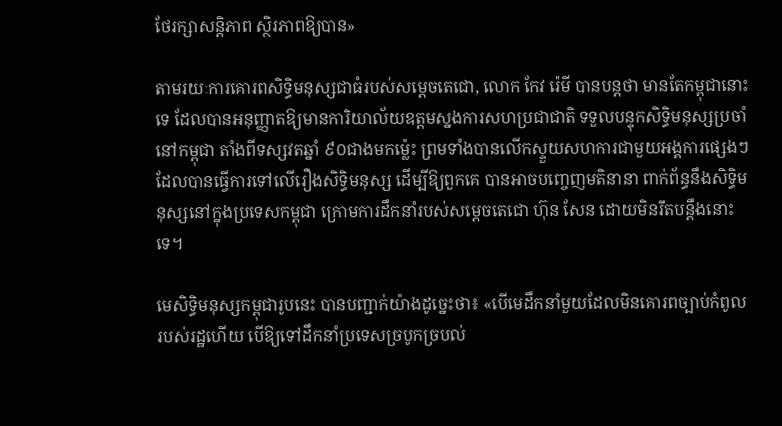ថែរក្សាសន្តិភាព ស្ថិរភាពឱ្យបាន»

តាមរយៈការគោរពសិទ្ធិមនុស្សជាធំរបស់សម្តេចតេជោ, លោក កែវ រ៉េមី បានបន្តថា មានតែកម្ពុជានោះទេ ដែលបានអនុញ្ញាតឱ្យមានការិយាល័យឧត្តមស្នងការសហប្រជាជាតិ ទទួលបន្ទុកសិទ្ធិមនុស្សប្រចាំនៅកម្ពុជា តាំងពីទស្សវតឆ្នាំ ៩០ជាងមកម្ល៉េះ ព្រមទាំងបានលើកស្ទួយសហការជាមួយអង្គការផ្សេងៗ ដែលបានធ្វើការទៅលើរឿងសិទ្ធិមនុស្ស ដើម្បីឱ្យពួកគេ បានអាចបញ្ចេញមតិនានា ពាក់ព័ន្ធនឹងសិទ្ធិមនុស្សនៅក្នុងប្រទេសកម្ពុជា ក្រោមការដឹកនាំរបស់សម្តេចតេជោ ហ៊ុន សែន ដោយមិនរឹតបន្តឹងនោះទេ។

មេសិទ្ធិមនុស្សកម្ពុជារូបនេះ បានបញ្ជាក់យ៉ាងដូច្នេះថា៖ «បើមេដឹកនាំមួយដែលមិនគោរពច្បាប់កំពូលរបស់រដ្ឋហើយ បើឱ្យទៅដឹកនាំប្រទេសច្របូកច្របល់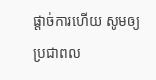ផ្តាច់ការហើយ សូមឲ្យប្រជាពល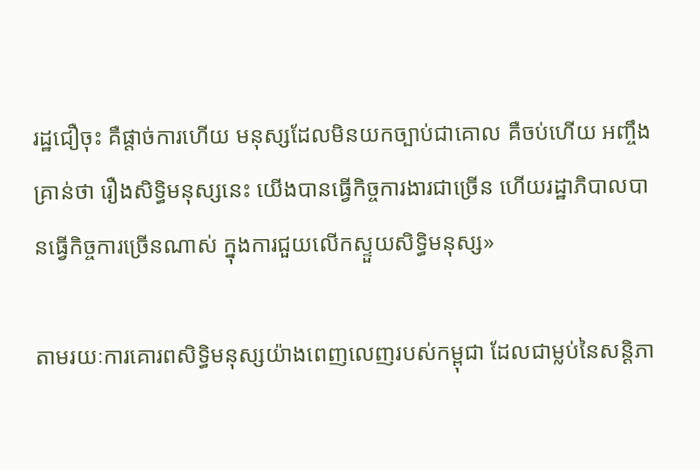រដ្ឋជឿចុះ គឺផ្តាច់ការហើយ មនុស្សដែលមិនយកច្បាប់ជាគោល គឺចប់ហើយ អញ្ចឹងគ្រាន់ថា រឿងសិទ្ធិមនុស្សនេះ យើងបានធ្វើកិច្ចការងារជាច្រើន ហើយរដ្ឋាភិបាលបានធ្វើកិច្ចការច្រើនណាស់ ក្នុងការជួយលើកស្ទួយសិទ្ធិមនុស្ស»

តាមរយៈការគោរពសិទ្ធិមនុស្សយ៉ាងពេញលេញរបស់កម្ពុជា ដែលជាម្លប់នៃសន្តិភា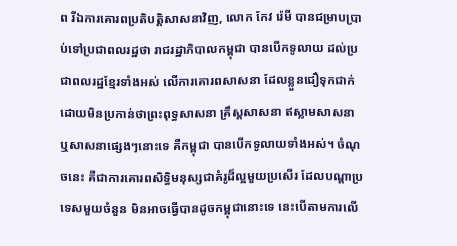ព រីឯការគោរពប្រតិបត្តិសាសនាវិញ, លោក កែវ រ៉េមី បានជម្រាបប្រាប់ទៅប្រជាពលរដ្ឋថា រាជរដ្ឋាភិបាលកម្ពុជា បានបើកទូលាយ ដល់ប្រជាពលរដ្ឋខ្មែរទាំងអស់ លើការគោរពសាសនា ដែលខ្លួនជឿទុកជាក់ ដោយមិនប្រកាន់ថាព្រះពុទ្ធសាសនា គ្រឹស្តសាសនា ឥស្លាមសាសនា ឬសាសនាផ្សេងៗនោះទេ គឺកម្ពុជា បានបើកទូលាយទាំងអស់។ ចំណុចនេះ គឺជាការគោរពសិទ្ធិមនុស្សជាគំរូដ៏ល្អមួយប្រសើរ ដែលបណ្តាប្រទេសមួយចំនួន មិនអាចធ្វើបានដូចកម្ពុជានោះទេ នេះបើតាមការលើ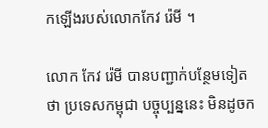កឡើងរបស់លោកកែវ រ៉េមី ។

លោក កែវ រ៉េមី បានបញ្ជាក់បន្ថែមទៀតថា ប្រទេសកម្ពុជា បច្ចុប្បន្ននេះ មិនដូចក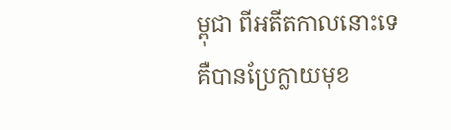ម្ពុជា ពីអតីតកាលនោះទេ គឺបានប្រែក្លាយមុខ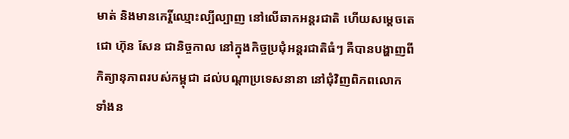មាត់ និងមានកេរ្តិ៍ឈ្មោះល្បីល្បាញ នៅលើឆាកអន្តរជាតិ ហើយសម្តេចតេជោ ហ៊ុន សែន ជានិច្ចកាល នៅក្នុងកិច្ចប្រជុំអន្តរជាតិធំៗ គឺបានបង្ហាញពីកិត្យានុភាពរបស់កម្ពុជា ដល់បណ្តាប្រទេសនានា នៅជុំវិញពិភពលោក ទាំងន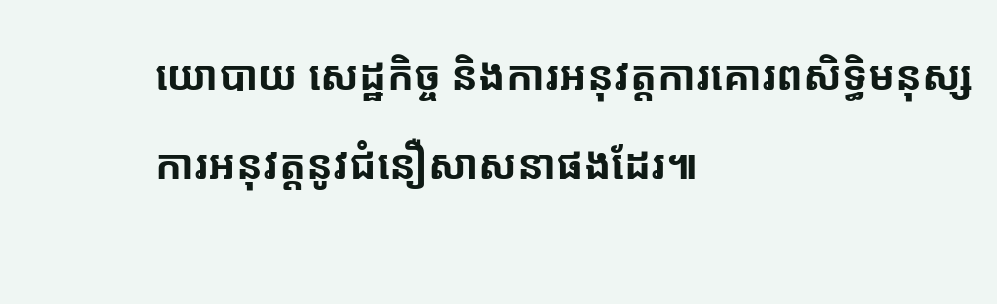យោបាយ សេដ្ឋកិច្ច និងការអនុវត្តការគោរពសិទ្ធិមនុស្ស ការអនុវត្តនូវជំនឿសាសនាផងដែរ៕